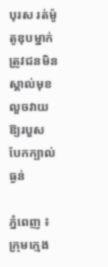បុរស រត់ម៉ូតូឌុបម្នាក់ ត្រូវជនមិនស្គាល់មុខ លួចវាយឱ្យរបួស បែកក្បាល់ធ្ងន់

ភ្នំពេញ ៖ ក្រុមក្មេង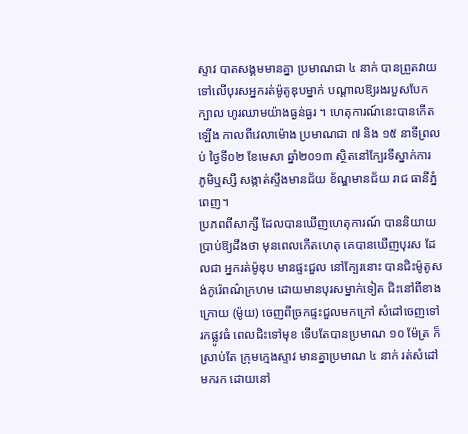ស្ទាវ បាតសង្គមមានគ្នា ប្រមាណជា ៤ នាក់ បានព្រួតវាយ ទៅលើបុរសអ្នករត់ម៉ូតូឌុបម្នាក់ បណ្តាលឱ្យរងរបួសបែកក្បាល ហូរឈាមយ៉ាងធ្ងន់ធ្ងរ ។ ហេតុការណ៍នេះបានកើតឡើង កាលពីវេលាម៉ោង ប្រមាណជា ៧ និង ១៥ នាទីព្រលប់ ថ្ងៃទី០២ ខែមេសា ឆ្នាំ២០១៣ ស្ថិតនៅក្បែរទីស្នាក់ការ ភូមិឬស្សី សង្កាត់ស្ទឹងមានជ័យ ខ័ណ្ឌមានជ័យ រាជ ធានីភ្នំពេញ។
ប្រភពពីសាក្សី ដែលបានឃើញហេតុការណ៍ បាននិយាយប្រាប់ឱ្យដឹងថា មុនពេលកើតហេតុ គេបានឃើញបុរស ដែលជា អ្នករត់ម៉ូឌុប មានផ្ទះជួល នៅក្បែរនោះ បានជិះម៉ូតូសង់កូរ៉េពណ៌ក្រហម ដោយមានបុរសម្នាក់ទៀត ជិះនៅពីខាង ក្រោយ (ម៉ូយ) ចេញពីច្រកផ្ទះជួលមកក្រៅ សំដៅចេញទៅរកផ្លូវធំ ពេលជិះទៅមុខ ទើបតែបានប្រមាណ ១០ ម៉ែត្រ ក៏ស្រាប់តែ ក្រុមក្មេងស្ទាវ មានគ្នាប្រមាណ ៤ នាក់ រត់សំដៅមករក ដោយនៅ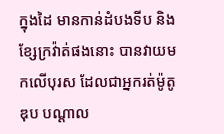ក្នុងដៃ មានកាន់ដំបងទីប និង ខ្សែក្រវ៉ាត់ផងនោះ បានវាយមកលើបុរស ដែលជាអ្នករត់ម៉ូតូឌុប បណ្តាល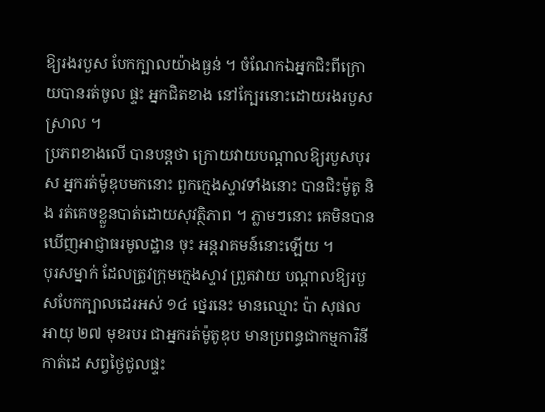ឱ្យរងរបួស បែកក្បាលយ៉ាងធ្ងន់ ។ ចំណែកឯអ្នកជិះពីក្រោយបានរត់ចូល ផ្ទះ អ្នកជិតខាង នៅក្បែរនោះដោយរងរបួសស្រាល ។
ប្រភពខាងលើ បានបន្តថា ក្រោយវាយបណ្តាលឱ្យរបួសបុរស អ្នករត់ម៉ូឌុបមកនោះ ពួកក្មេងស្ទាវទាំងនោះ បានជិះម៉ូតូ និង រត់គេចខ្លួនបាត់ដោយសុវត្ថិភាព ។ ភ្លាមៗនោះ គេមិនបានឃើញអាជ្ញាធរមូលដ្ឋាន ចុះ អន្តរាគមន៍នោះឡើយ ។
បុរសម្នាក់ ដែលត្រូវក្រុមក្មេងស្ទាវ ព្រួតវាយ បណ្តាលឱ្យរបួសបែកក្បាលដេរអស់ ១៤ ថ្នេរនេះ មានឈ្មោះ ប៉ា សុផល អាយុ ២៧ មុខរបរ ជាអ្នករត់ម៉ូតូឌុប មានប្រពន្ធជាកម្មការិនីកាត់ដេ សព្វថ្ងៃជូលផ្ទះ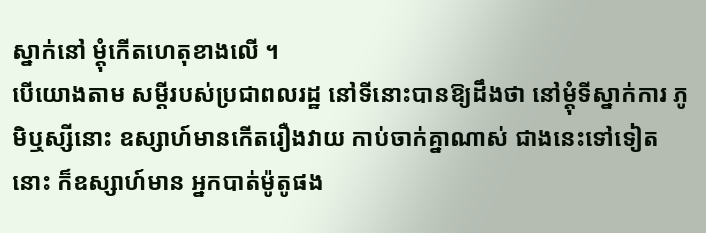ស្នាក់នៅ ម្តុំកើតហេតុខាងលើ ។
បើយោងតាម សម្តីរបស់ប្រជាពលរដ្ឋ នៅទីនោះបានឱ្យដឹងថា នៅម្តុំទីស្នាក់ការ ភូមិឬស្សីនោះ ឧស្សាហ៍មានកើតរឿងវាយ កាប់ចាក់គ្នាណាស់ ជាងនេះទៅទៀតនោះ ក៏ឧស្សាហ៍មាន អ្នកបាត់ម៉ូតូផង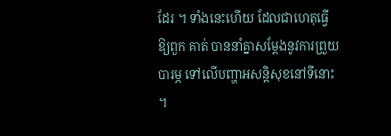ដែរ ។ ទាំងនេះហើយ ដែលជាហេតុធ្វើឱ្យពួក គាត់ បាននាំគ្នាសម្តែងនូវការព្រួយបារម្ភ ទៅលើបញ្ហាអសន្តិសុខនៅទីនោះ ។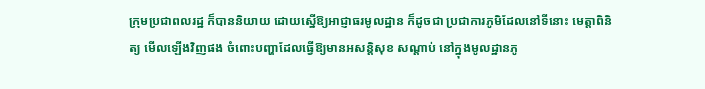ក្រុមប្រជាពលរដ្ឋ ក៏បាននិយាយ ដោយស្នើឱ្យអាជ្ញាធរមូលដ្ឋាន ក៏ដូចជា ប្រជាការភូមិដែលនៅទីនោះ មេត្តាពិនិត្យ មើលឡើងវិញផង ចំពោះបញ្ហាដែលធ្វើឱ្យមានអសន្តិសុខ សណ្តាប់ នៅក្នុងមូលដ្ឋានភូ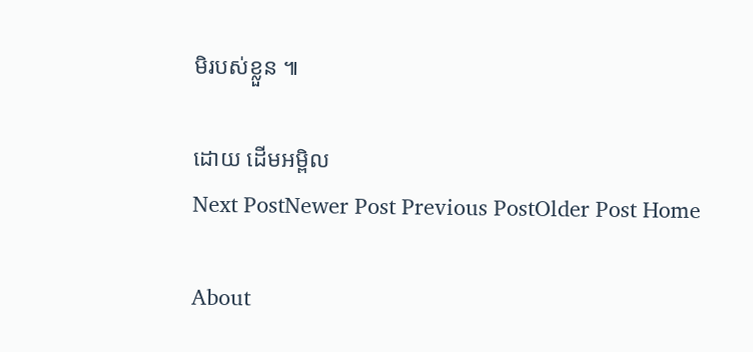មិរបស់ខ្លួន ៕

ដោយ ដើមអម្ពិល
Next PostNewer Post Previous PostOlder Post Home

About